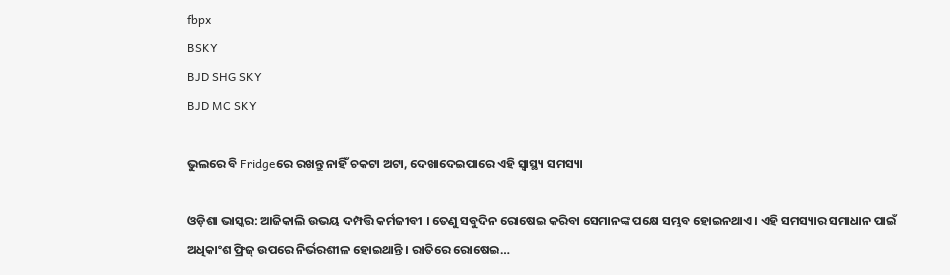fbpx
BSKY
BJD SHG SKY
BJD MC SKY

ଭୁଲରେ ବି Fridgeରେ ରଖନ୍ତୁ ନାହିଁ ଚକଟା ଅଟା, ଦେଖାଦେଇପାରେ ଏହି ସ୍ୱାସ୍ଥ୍ୟ ସମସ୍ୟା

ଓଡ଼ିଶା ଭାସ୍କର: ଆଜିକାଲି ଉଭୟ ଦମ୍ପତ୍ତି କର୍ମଜୀବୀ । ତେଣୁ ସବୁଦିନ ରୋଷେଇ କରିବା ସେମାନଙ୍କ ପକ୍ଷେ ସମ୍ଭବ ହୋଇନଥାଏ । ଏହି ସମସ୍ୟାର ସମାଧାନ ପାଇଁ ଅଧିକାଂଶ ଫ୍ରିଜ୍ ଉପରେ ନିର୍ଭରଶୀଳ ହୋଇଥାନ୍ତି । ରାତିରେ ରୋଷେଇ…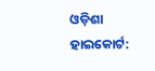ଓଡ଼ିଶା ହାଇକୋର୍ଟ: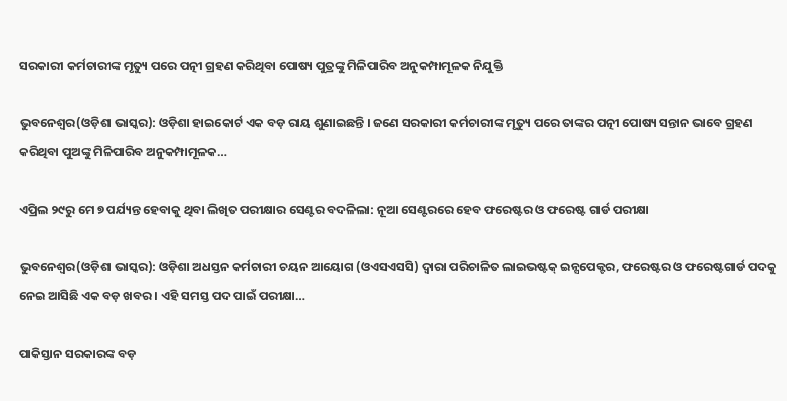ସରକାରୀ କର୍ମଚାରୀଙ୍କ ମୃତ୍ୟୁ ପରେ ପତ୍ନୀ ଗ୍ରହଣ କରିଥିବା ପୋଷ୍ୟ ପୁତ୍ରଙ୍କୁ ମିଳିପାରିବ ଅନୁକମ୍ପାମୂଳକ ନିଯୁକ୍ତି

ଭୁବନେଶ୍ୱର(ଓଡ଼ିଶା ଭାସ୍କର): ଓଡ଼ିଶା ହାଇକୋର୍ଟ ଏକ ବଡ଼ ରାୟ ଶୁଣାଇଛନ୍ତି । ଜଣେ ସରକାରୀ କର୍ମଚାରୀଙ୍କ ମୃତ୍ୟୁ ପରେ ତାଙ୍କର ପତ୍ନୀ ପୋଷ୍ୟ ସନ୍ତାନ ଭାବେ ଗ୍ରହଣ କରିଥିବା ପୁଅଙ୍କୁ ମିଳିପାରିବ ଅନୁକମ୍ପାମୂଳକ…

ଏପ୍ରିଲ ୨୯ରୁ ମେ ୭ ପର୍ଯ୍ୟନ୍ତ ହେବାକୁ ଥିବା ଲିଖିତ ପରୀକ୍ଷାର ସେଣ୍ଟର ବଦଳିଲା: ନୂଆ ସେଣ୍ଟରରେ ହେବ ଫରେଷ୍ଟର ଓ ଫରେଷ୍ଟ ଗାର୍ଡ ପରୀକ୍ଷା

ଭୁବନେଶ୍ୱର(ଓଡ଼ିଶା ଭାସ୍କର): ଓଡ଼ିଶା ଅଧସ୍ତନ କର୍ମଚାରୀ ଚୟନ ଆୟୋଗ (ଓଏସଏସସି) ଦ୍ୱାରା ପରିଚାଳିତ ଲାଇଭଷ୍ଟକ୍ ଇନ୍ସପେକ୍ଟର, ଫରେଷ୍ଟର ଓ ଫରେଷ୍ଟଗାର୍ଡ ପଦକୁ ନେଇ ଆସିଛି ଏକ ବଡ଼ ଖବର । ଏହି ସମସ୍ତ ପଦ ପାଇଁ ପରୀକ୍ଷା…

ପାକିସ୍ତାନ ସରକାରଙ୍କ ବଡ଼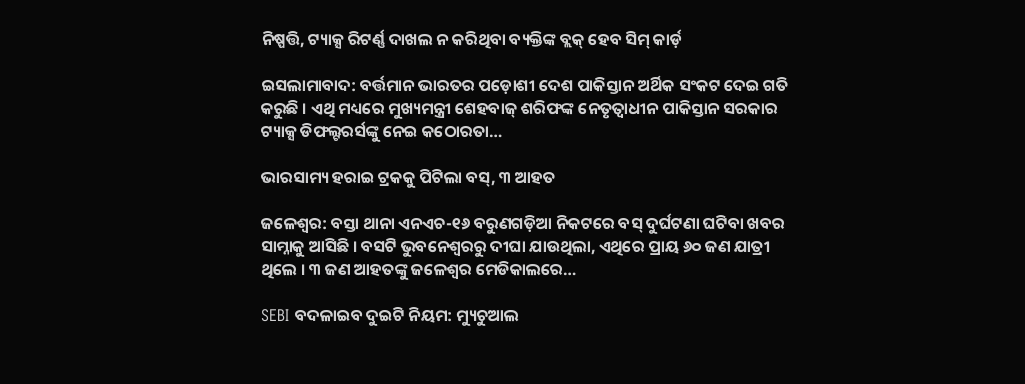ନିଷ୍ପତ୍ତି, ଟ୍ୟାକ୍ସ ରିଟର୍ଣ୍ଣ ଦାଖଲ ନ କରିଥିବା ବ୍ୟକ୍ତିଙ୍କ ବ୍ଲକ୍ ହେବ ସିମ୍ କାର୍ଡ଼

ଇସଲାମାବାଦ: ବର୍ତ୍ତମାନ ଭାରତର ପଡ଼ୋଶୀ ଦେଶ ପାକିସ୍ତାନ ଅର୍ଥିକ ସଂକଟ ଦେଇ ଗତି କରୁଛି । ଏଥି ମଧ୍ୟରେ ମୁଖ୍ୟମନ୍ତ୍ରୀ ଶେହବାଜ୍ ଶରିଫଙ୍କ ନେତୃତ୍ୱାଧୀନ ପାକିସ୍ତାନ ସରକାର ଟ୍ୟାକ୍ସ ଡିଫଲ୍ଟରର୍ସଙ୍କୁ ନେଇ କଠୋରତା…

ଭାରସାମ୍ୟ ହରାଇ ଟ୍ରକକୁ ପିଟିଲା ବସ୍‌, ୩ ଆହତ

ଜଳେଶ୍ୱର: ବସ୍ତା ଥାନା ଏନଏଚ-୧୬ ବରୁଣଗଡ଼ିଆ ନିକଟରେ ବସ୍ ଦୁର୍ଘଟଣା ଘଟିବା ଖବର ସାମ୍ନାକୁ ଆସିଛି । ବସଟି ଭୁବନେଶ୍ୱରରୁ ଦୀଘା ଯାଉଥିଲା, ଏଥିରେ ପ୍ରାୟ ୬୦ ଜଣ ଯାତ୍ରୀ ଥିଲେ । ୩ ଜଣ ଆହତଙ୍କୁ ଜଳେଶ୍ୱର ମେଡିକାଲରେ…

SEBI ବଦଳାଇବ ଦୁଇଟି ନିୟମ: ମ୍ୟୁଚୁଆଲ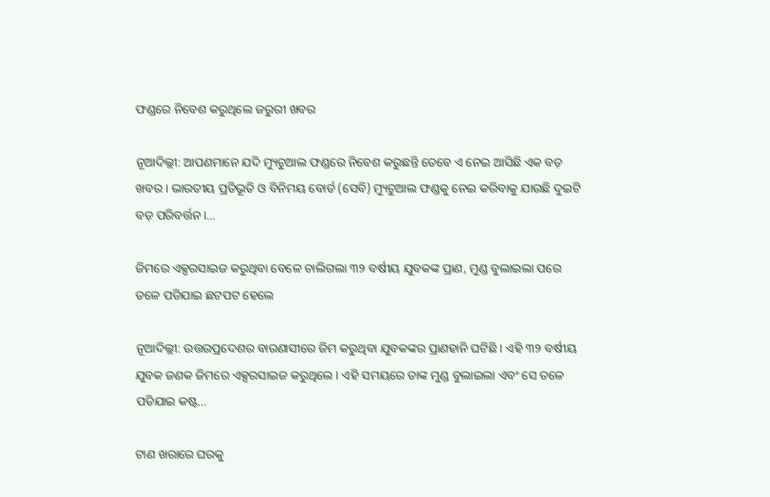ଫଣ୍ଡରେ ନିବେଶ କରୁଥିଲେ ଜରୁରୀ ଖବର

ନୂଆଦିଲ୍ଲୀ: ଆପଣମାନେ ଯଦି ମ୍ୟୁଚୁଆଲ ଫଣ୍ଡରେ ନିବେଶ କରୁଛନ୍ତି ତେବେ ଏ ନେଇ ଆସିଛି ଏକ ବଡ଼ ଖବର । ଭାରତୀୟ ପ୍ରତିଭୂତି ଓ ବିନିମୟ ବୋର୍ଡ (ସେବି) ମ୍ୟୁଚୁଆଲ ଫଣ୍ଡକୁ ନେଇ କରିବାକୁ ଯାଉଛି ଦୁଇଟି ବଡ଼ ପରିବର୍ତ୍ତନ ।…

ଜିମରେ ଏକ୍ସରସାଇଜ କରୁଥିବା ବେଳେ ଚାଲିଗଲା ୩୨ ବର୍ଷୀୟ ଯୁବକଙ୍କ ପ୍ରାଣ, ମୁଣ୍ଡ ବୁଲାଇଲା ପରେ ତଳେ ପଡିଯାଇ ଛଟପଟ ହେଲେ

ନୂଆଦିଲ୍ଲୀ: ଉତ୍ତରପ୍ରଦେଶର ବାରଣାସୀରେ ଜିମ କରୁଥିବା ଯୁବକଙ୍କର ପ୍ରାଣହାନି ଘଟିଛି । ଏହି ୩୨ ବର୍ଷୀୟ ଯୁବକ ଜଣକ ଜିମରେ ଏକ୍ସରସାଇଜ କରୁଥିଲେ । ଏହି ସମୟରେ ତାଙ୍କ ମୁଣ୍ଡ ବୁଲାଇଲା ଏବଂ ସେ ତଳେ ପଡିଯାଇ କଷ୍ଟ…

ଟାଣ ଖରାରେ ଘରକୁ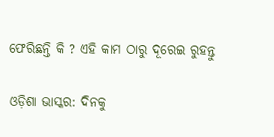ଫେରିଛନ୍ତି କି ? ଏହି କାମ ଠାରୁ ଦୂରେଇ ରୁହନ୍ତୁ

ଓଡ଼ିଶା ଭାସ୍କର: ଦିନକୁ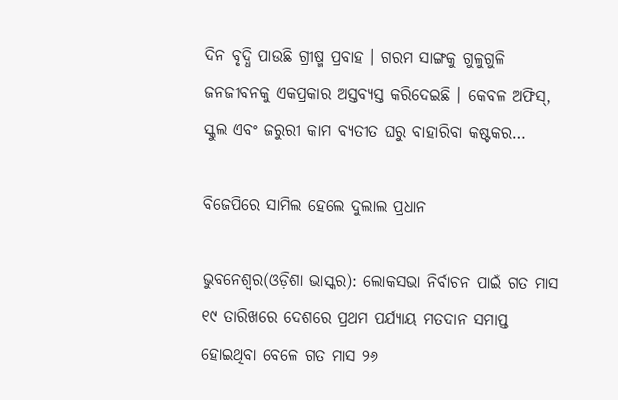ଦିନ ବୃଦ୍ଧି ପାଉଛି ଗ୍ରୀଷ୍ମ ପ୍ରବାହ । ଗରମ ସାଙ୍ଗକୁ ଗୁଳୁଗୁଳି ଜନଜୀବନକୁ ଏକପ୍ରକାର ଅସ୍ତବ୍ୟସ୍ତ କରିଦେଇଛି । କେବଳ ଅଫିସ୍‌, ସ୍କୁଲ ଏବଂ ଜରୁରୀ କାମ ବ୍ୟତୀତ ଘରୁ ବାହାରିବା କଷ୍ଟକର…

ବିଜେପିରେ ସାମିଲ ହେଲେ ଦୁଲାଲ ପ୍ରଧାନ

ଭୁବନେଶ୍ୱର(ଓଡ଼ିଶା ଭାସ୍କର): ଲୋକସଭା ନିର୍ବାଚନ ପାଇଁ ଗତ ମାସ ୧୯ ତାରିଖରେ ଦେଶରେ ପ୍ରଥମ ପର୍ଯ୍ୟାୟ ମତଦାନ ସମାପ୍ତ ହୋଇଥିବା ବେଳେ ଗତ ମାସ ୨୬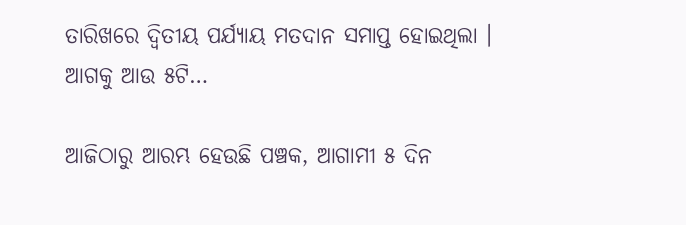ତାରିଖରେ ଦ୍ୱିତୀୟ ପର୍ଯ୍ୟାୟ ମତଦାନ ସମାପ୍ତ ହୋଇଥିଲା । ଆଗକୁ ଆଉ ୫ଟି…

ଆଜିଠାରୁ ଆରମ୍ଭ ହେଉଛି ପଞ୍ଚକ, ଆଗାମୀ ୫ ଦିନ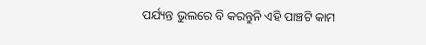ପର୍ଯ୍ୟନ୍ତ ଭୁଲରେ ବି କରନ୍ତୁନି ଏହି ପାଞ୍ଚଟି କାମ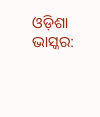ଓଡ଼ିଶା ଭାସ୍କର: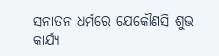ସନାତନ ଧର୍ମରେ ଯେକୌଣସି ଶୁଭ କାର୍ଯ୍ୟ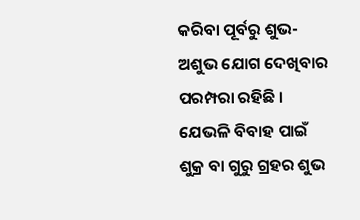କରିବା ପୂର୍ବରୁ ଶୁଭ-ଅଶୁଭ ଯୋଗ ଦେଖିବାର ପରମ୍ପରା ରହିଛି । ଯେଭଳି ବିବାହ ପାଇଁ ଶୁକ୍ର ବା ଗୁରୁ ଗ୍ରହର ଶୁଭ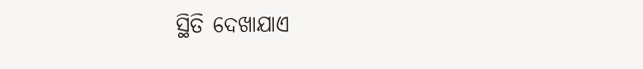ସ୍ଥିତି ଦେଖାଯାଏ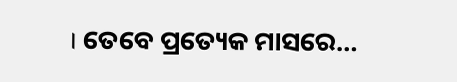। ତେବେ ପ୍ରତ୍ୟେକ ମାସରେ…